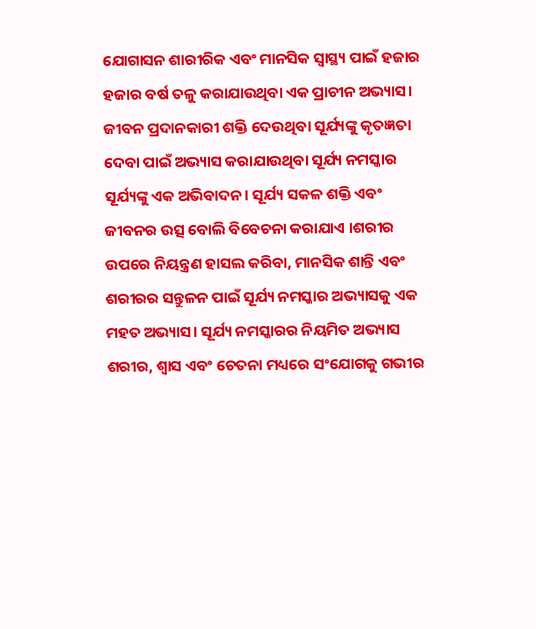ଯୋଗାସନ ଶାରୀରିକ ଏବଂ ମାନସିକ ସ୍ୱାସ୍ଥ୍ୟ ପାଇଁ ହଜାର ହଜାର ବର୍ଷ ତଳୁ କରାଯାଉଥିବା ଏକ ପ୍ରାଚୀନ ଅଭ୍ୟାସ। ଜୀବନ ପ୍ରଦାନକାରୀ ଶକ୍ତି ଦେଉଥିବା ସୂର୍ଯ୍ୟଙ୍କୁ କୃତଜ୍ଞତା ଦେବା ପାଇଁ ଅଭ୍ୟାସ କରାଯାଉଥିବା ସୂର୍ଯ୍ୟ ନମସ୍କାର ସୂର୍ଯ୍ୟଙ୍କୁ ଏକ ଅଭିବାଦନ। ସୂର୍ଯ୍ୟ ସକଳ ଶକ୍ତି ଏବଂ ଜୀବନର ଉତ୍ସ ବୋଲି ବିବେଚନା କରାଯାଏ ।ଶରୀର ଉପରେ ନିୟନ୍ତ୍ରଣ ହାସଲ କରିବା, ମାନସିକ ଶାନ୍ତି ଏବଂ ଶରୀରର ସନ୍ତୁଳନ ପାଇଁ ସୂର୍ଯ୍ୟ ନମସ୍କାର ଅଭ୍ୟାସକୁ ଏକ ମହତ ଅଭ୍ୟାସ। ସୂର୍ଯ୍ୟ ନମସ୍କାରର ନିୟମିତ ଅଭ୍ୟାସ ଶରୀର, ଶ୍ୱାସ ଏବଂ ଚେତନା ମଧ୍ୟରେ ସଂଯୋଗକୁ ଗଭୀର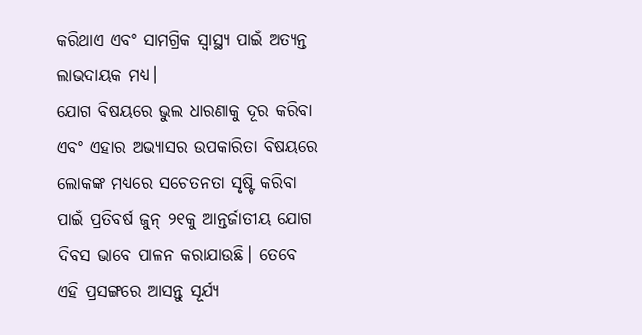କରିଥାଏ ଏବଂ ସାମଗ୍ରିକ ସ୍ୱାସ୍ଥ୍ୟ ପାଇଁ ଅତ୍ୟନ୍ତ ଲାଭଦାୟକ ମଧ୍ୟ।
ଯୋଗ ବିଷୟରେ ଭୁଲ ଧାରଣାକୁ ଦୂର କରିବା ଏବଂ ଏହାର ଅଭ୍ୟାସର ଉପକାରିତା ବିଷୟରେ ଲୋକଙ୍କ ମଧ୍ୟରେ ସଚେତନତା ସୃଷ୍ଟି କରିବା ପାଇଁ ପ୍ରତିବର୍ଷ ଜୁନ୍ ୨୧କୁ ଆନ୍ତର୍ଜାତୀୟ ଯୋଗ ଦିବସ ଭାବେ ପାଳନ କରାଯାଉଛି। ତେବେ ଏହି ପ୍ରସଙ୍ଗରେ ଆସନ୍ତୁ ସୂର୍ଯ୍ୟ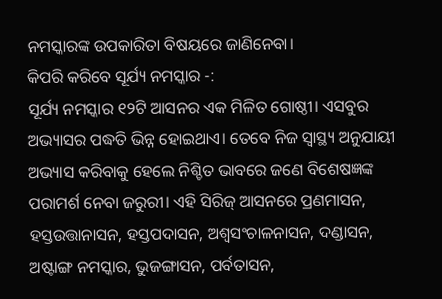ନମସ୍କାରଙ୍କ ଉପକାରିତା ବିଷୟରେ ଜାଣିନେବା।
କିପରି କରିବେ ସୂର୍ଯ୍ୟ ନମସ୍କାର -:
ସୂର୍ଯ୍ୟ ନମସ୍କାର ୧୨ଟି ଆସନର ଏକ ମିଳିତ ଗୋଷ୍ଠୀ। ଏସବୁର ଅଭ୍ୟାସର ପଦ୍ଧତି ଭିନ୍ନ ହୋଇଥାଏ। ତେବେ ନିଜ ସ୍ୱାସ୍ଥ୍ୟ ଅନୁଯାୟୀ ଅଭ୍ୟାସ କରିବାକୁ ହେଲେ ନିଶ୍ଚିତ ଭାବରେ ଜଣେ ବିଶେଷଜ୍ଞଙ୍କ ପରାମର୍ଶ ନେବା ଜରୁରୀ। ଏହି ସିରିଜ୍ ଆସନରେ ପ୍ରଣମାସନ, ହସ୍ତଉତ୍ତାନାସନ, ହସ୍ତପଦାସନ, ଅଶ୍ୱସଂଚାଳନାସନ, ଦଣ୍ଡାସନ, ଅଷ୍ଟାଙ୍ଗ ନମସ୍କାର, ଭୁଜଙ୍ଗାସନ, ପର୍ବତାସନ,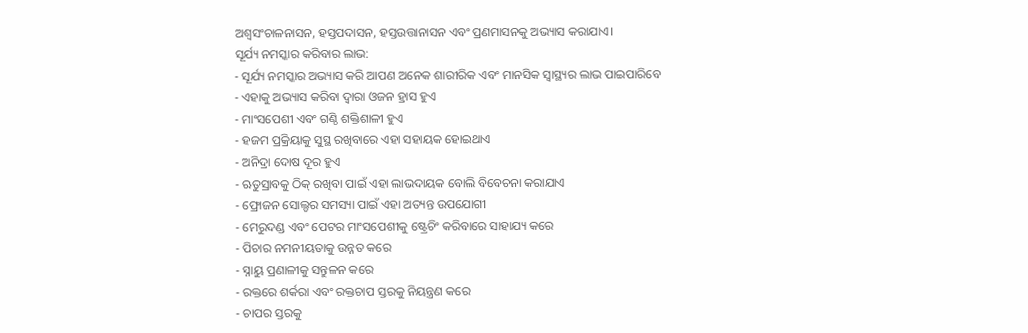ଅଶ୍ୱସଂଚାଳନାସନ, ହସ୍ତପଦାସନ, ହସ୍ତଉତ୍ତାନାସନ ଏବଂ ପ୍ରଣମାସନକୁ ଅଭ୍ୟାସ କରାଯାଏ।
ସୂର୍ଯ୍ୟ ନମସ୍କାର କରିବାର ଲାଭ:
- ସୂର୍ଯ୍ୟ ନମସ୍କାର ଅଭ୍ୟାସ କରି ଆପଣ ଅନେକ ଶାରୀରିକ ଏବଂ ମାନସିକ ସ୍ୱାସ୍ଥ୍ୟର ଲାଭ ପାଇପାରିବେ
- ଏହାକୁ ଅଭ୍ୟାସ କରିବା ଦ୍ୱାରା ଓଜନ ହ୍ରାସ ହୁଏ
- ମାଂସପେଶୀ ଏବଂ ଗଣ୍ଠି ଶକ୍ତିଶାଳୀ ହୁଏ
- ହଜମ ପ୍ରକ୍ରିୟାକୁ ସୁସ୍ଥ ରଖିବାରେ ଏହା ସହାୟକ ହୋଇଥାଏ
- ଅନିଦ୍ରା ଦୋଷ ଦୂର ହୁଏ
- ଋତୁସ୍ରାବକୁ ଠିକ୍ ରଖିବା ପାଇଁ ଏହା ଲାଭଦାୟକ ବୋଲି ବିବେଚନା କରାଯାଏ
- ଫ୍ରୋଜନ ସୋଲ୍ଡର ସମସ୍ୟା ପାଇଁ ଏହା ଅତ୍ୟନ୍ତ ଉପଯୋଗୀ
- ମେରୁଦଣ୍ଡ ଏବଂ ପେଟର ମାଂସପେଶୀକୁ ଷ୍ଟ୍ରେଚିଂ କରିବାରେ ସାହାଯ୍ୟ କରେ
- ପିଚାର ନମନୀୟତାକୁ ଉନ୍ନତ କରେ
- ସ୍ନାୟୁ ପ୍ରଣାଳୀକୁ ସନ୍ତୁଳନ କରେ
- ରକ୍ତରେ ଶର୍କରା ଏବଂ ରକ୍ତଚାପ ସ୍ତରକୁ ନିୟନ୍ତ୍ରଣ କରେ
- ଚାପର ସ୍ତରକୁ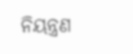ନିୟନ୍ତ୍ରଣ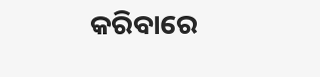କରିବାରେ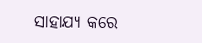ସାହାଯ୍ୟ କରେ